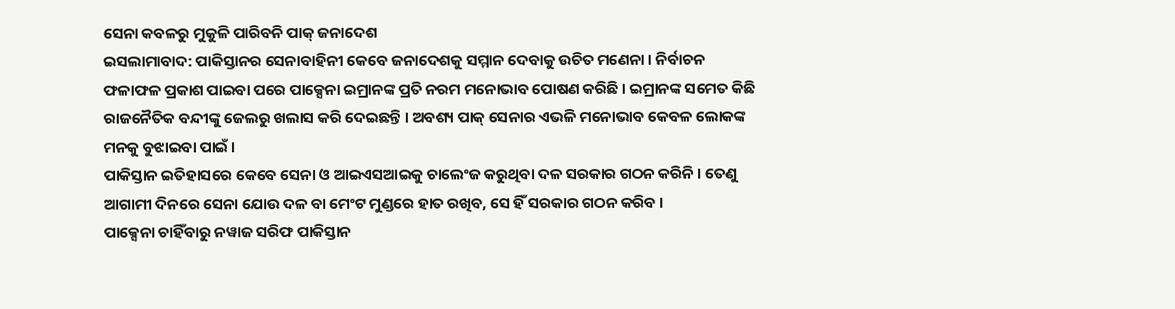ସେନା କବଳରୁ ମୁକୁଳି ପାରିବନି ପାକ୍ ଜନାଦେଶ
ଇସଲାମାବାଦ: ପାକିସ୍ତାନର ସେନାବାହିନୀ କେବେ ଜନାଦେଶକୁ ସମ୍ମାନ ଦେବାକୁ ଉଚିତ ମଣେନା । ନିର୍ବାଚନ ଫଳାଫଳ ପ୍ରକାଶ ପାଇବା ପରେ ପାକ୍ସେନା ଇମ୍ରାନଙ୍କ ପ୍ରତି ନରମ ମନୋଭାବ ପୋଷଣ କରିଛି । ଇମ୍ରାନଙ୍କ ସମେତ କିଛି ରାଜନୈତିକ ବନ୍ଦୀଙ୍କୁ ଜେଲରୁ ଖଲାସ କରି ଦେଇଛନ୍ତି । ଅବଶ୍ୟ ପାକ୍ ସେନାର ଏଭଳି ମନୋଭାବ କେବଳ ଲୋକଙ୍କ ମନକୁ ବୁଝାଇବା ପାଇଁ ।
ପାକିସ୍ତାନ ଇତିହାସରେ କେବେ ସେନା ଓ ଆଇଏସଆଇକୁ ଚାଲେଂଜ କରୁଥିବା ଦଳ ସରକାର ଗଠନ କରିନି । ତେଣୁ ଆଗାମୀ ଦିନରେ ସେନା ଯୋଉ ଦଳ ବା ମେଂଟ ମୁଣ୍ଡରେ ହାତ ରଖିବ, ସେ ହିଁ ସରକାର ଗଠନ କରିବ ।
ପାକ୍ସେନା ଚାହିଁବାରୁ ନୱାଜ ସରିଫ ପାକିସ୍ତାନ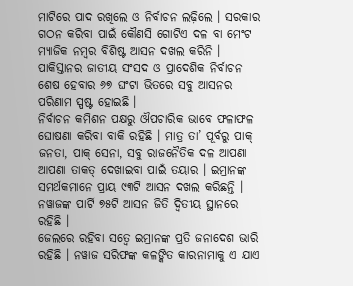ମାଟିରେ ପାଦ ରଖିଲେ ଓ ନିର୍ବାଚନ ଲଢ଼ିଲେ । ସରକାର ଗଠନ କରିବା ପାଇଁ କୌଣସି ଗୋଟିଏ ଦଳ ବା ମେଂଟ ମ୍ୟାଜିକ ନମ୍ବର ବିଶିଷ୍ଟ ଆସନ ଦଖଲ କରିନି । ପାକିସ୍ତାନର ଜାତୀୟ ସଂସଦ ଓ ପ୍ରାଦେଶିକ ନିର୍ବାଚନ ଶେଷ ହେବାର ୬୭ ଘଂଟା ଭିତରେ ସବୁ ଆସନର ପରିଣାମ ସ୍ପଷ୍ଟ ହୋଇଛି ।
ନିର୍ବାଚନ କମିଶନ ପକ୍ଷରୁ ଔପଚାରିକ ଭାବେ ଫଳାଫଳ ଘୋଷଣା କରିବା ବାକି ରହିଛି । ମାତ୍ର ତା’ ପୂର୍ବରୁ ପାକ୍ ଜନତା, ପାକ୍ ସେନା, ସବୁ ରାଜନୈତିକ ଦଳ ଆପଣା ଆପଣା ତାକତ୍ ଦେଖାଇବା ପାଇଁ ତୟାର । ଇମ୍ରାନଙ୍କ ସମର୍ଥକମାନେ ପ୍ରାୟ ୯୩ଟି ଆସନ ଦଖଲ କରିଛନ୍ତି । ନୱାଜଙ୍କ ପାର୍ଟି ୭୫ଟି ଆସନ ଜିତି ଦ୍ୱିତୀୟ ସ୍ଥାନରେ ରହିଛି ।
ଜେଲରେ ରହିବା ସତ୍ୱେ ଇମ୍ରାନଙ୍କ ପ୍ରତି ଜନାଦେଶ ଭାରି ରହିଛି । ନୱାଜ ସରିଫଙ୍କ କଳଙ୍କିତ କାରନାମାକୁ ଏ ଯାଏ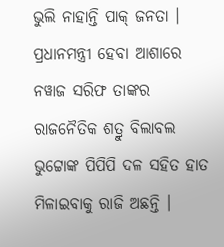ଭୁଲି ନାହାନ୍ତି ପାକ୍ ଜନତା । ପ୍ରଧାନମନ୍ତ୍ରୀ ହେବା ଆଶାରେ ନୱାଜ ସରିଫ ତାଙ୍କର ରାଜନୈତିକ ଶତ୍ରୁ ବିଲାବଲ ଭୁଟ୍ଟୋଙ୍କ ପିପିପି ଦଳ ସହିତ ହାତ ମିଳାଇବାକୁ ରାଜି ଅଛନ୍ତି ।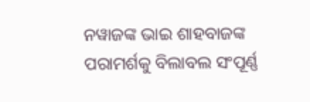ନୱାଜଙ୍କ ଭାଇ ଶାହବାଜଙ୍କ ପରାମର୍ଶକୁ ବିଲାବଲ ସଂପୂର୍ଣ୍ଣ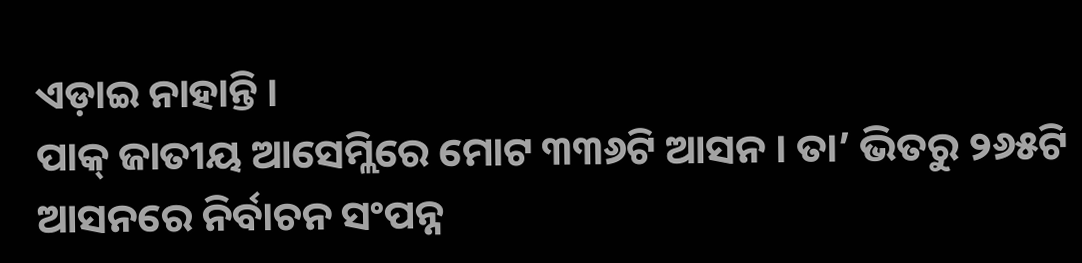ଏଡ଼ାଇ ନାହାନ୍ତି ।
ପାକ୍ ଜାତୀୟ ଆସେମ୍ଲିରେ ମୋଟ ୩୩୬ଟି ଆସନ । ତା’ ଭିତରୁ ୨୬୫ଟି ଆସନରେ ନିର୍ବାଚନ ସଂପନ୍ନ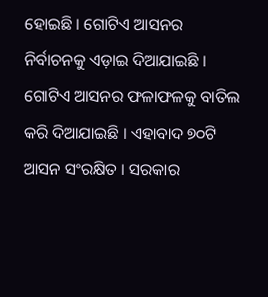ହୋଇଛି । ଗୋଟିଏ ଆସନର ନିର୍ବାଚନକୁ ଏଡ଼ାଇ ଦିଆଯାଇଛି । ଗୋଟିଏ ଆସନର ଫଳାଫଳକୁ ବାତିଲ କରି ଦିଆଯାଇଛି । ଏହାବାଦ ୭୦ଟି ଆସନ ସଂରକ୍ଷିତ । ସରକାର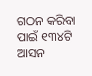ଗଠନ କରିବା ପାଇଁ ୧୩୪ଟି ଆସନ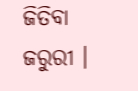ଜିତିବା ଜରୁରୀ ।